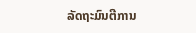ລັດຖະມົນຕີການ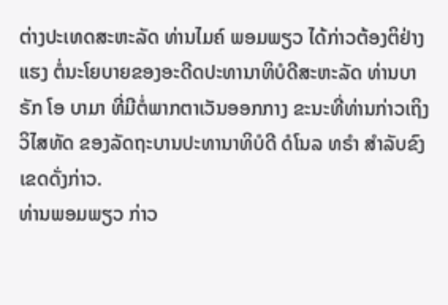ຕ່າງປະເທດສະຫະລັດ ທ່ານໄມຄ໌ ພອມພຽວ ໄດ້ກ່າວຕ້ອງຕິຢ່າງແຮງ ຕໍ່ນະໂຍບາຍຂອງອະດີດປະທານາທິບໍດີສະຫະລັດ ທ່ານບາຣັກ ໂອ ບາມາ ທີ່ມີຕໍ່ພາກຕາເວັນອອກກາງ ຂະນະທີ່ທ່ານກ່າວເຖິງວິໄສທັດ ຂອງລັດຖະບານປະທານາທິບໍດີ ດໍໂນລ ທຣຳ ສຳລັບຂົງເຂດດັ່ງກ່າວ.
ທ່ານພອມພຽວ ກ່າວ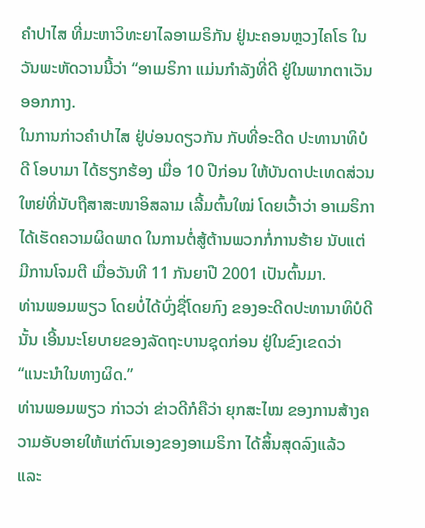ຄຳປາໄສ ທີ່ມະຫາວິທະຍາໄລອາເມຣິກັນ ຢູ່ນະຄອນຫຼວງໄຄໂຣ ໃນວັນພະຫັດວານນີ້ວ່າ “ອາເມຣິກາ ແມ່ນກຳລັງທີ່ດີ ຢູ່ໃນພາກຕາເວັນອອກກາງ.
ໃນການກ່າວຄຳປາໄສ ຢູ່ບ່ອນດຽວກັນ ກັບທີ່ອະດີດ ປະທານາທິບໍດີ ໂອບາມາ ໄດ້ຮຽກຮ້ອງ ເມື່ອ 10 ປີກ່ອນ ໃຫ້ບັນດາປະເທດສ່ວນໃຫຍ່ທີ່ນັບຖືສາສະໜາອິສລາມ ເລີ້ມຕົ້ນໃໝ່ ໂດຍເວົ້າວ່າ ອາເມຣິກາໄດ້ເຮັດຄວາມຜິດພາດ ໃນການຕໍ່ສູ້ຕ້ານພວກກໍ່ການຮ້າຍ ນັບແຕ່ມີການໂຈມຕີ ເມື່ອວັນທີ 11 ກັນຍາປີ 2001 ເປັນຕົ້ນມາ.
ທ່ານພອມພຽວ ໂດຍບໍ່ໄດ້ບົ່ງຊື່ໂດຍກົງ ຂອງອະດີດປະທານາທິບໍດີນັ້ນ ເອີ້ນນະໂຍບາຍຂອງລັດຖະບານຊຸດກ່ອນ ຢູ່ໃນຂົງເຂດວ່າ “ແນະນຳໃນທາງຜິດ.”
ທ່ານພອມພຽວ ກ່າວວ່າ ຂ່າວດີກໍຄືວ່າ ຍຸກສະໄໝ ຂອງການສ້າງຄວາມອັບອາຍໃຫ້ແກ່ຕົນເອງຂອງອາເມຣິກາ ໄດ້ສິ້ນສຸດລົງແລ້ວ ແລະ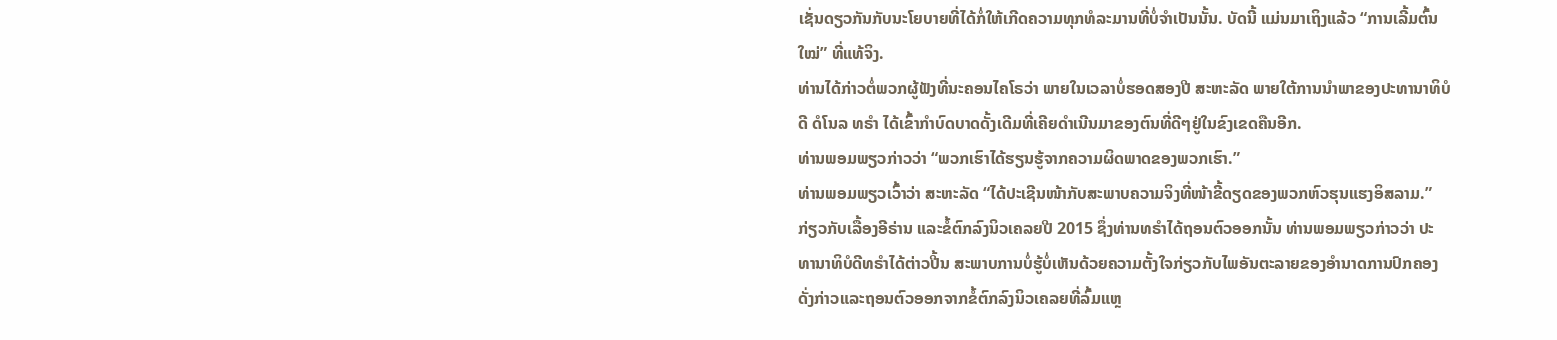ເຊັ່ນດຽວກັນກັບນະໂຍບາຍທີ່ໄດ້ກໍ່ໃຫ້ເກີດຄວາມທຸກທໍລະມານທີ່ບໍ່ຈຳເປັນນັ້ນ. ບັດນີ້ ແມ່ນມາເຖິງແລ້ວ “ການເລີ້ມຕົ້ນໃໝ່” ທີ່ແທ້ຈິງ.
ທ່ານໄດ້ກ່າວຕໍ່ພວກຜູ້ຟັງທີ່ນະຄອນໄຄໂຣວ່າ ພາຍໃນເວລາບໍ່ຮອດສອງປີ ສະຫະລັດ ພາຍໃຕ້ການນຳພາຂອງປະທານາທິບໍດີ ດໍໂນລ ທຣຳ ໄດ້ເຂົ້າກຳບົດບາດດັ້ງເດີມທີ່ເຄີຍດຳເນີນມາຂອງຕົນທີ່ດີໆຢູ່ໃນຂົງເຂດຄືນອີກ.
ທ່ານພອມພຽວກ່າວວ່າ “ພວກເຮົາໄດ້ຮຽນຮູ້ຈາກຄວາມຜິດພາດຂອງພວກເຮົາ.”
ທ່ານພອມພຽວເວົ້າວ່າ ສະຫະລັດ “ໄດ້ປະເຊີນໜ້າກັບສະພາບຄວາມຈິງທີ່ໜ້າຂີ້ດຽດຂອງພວກຫົວຮຸນແຮງອິສລາມ.” ກ່ຽວກັບເລື້ອງອີຣ່ານ ແລະຂໍ້ຕົກລົງນິວເຄລຍປີ 2015 ຊຶ່ງທ່ານທຣຳໄດ້ຖອນຕົວອອກນັ້ນ ທ່ານພອມພຽວກ່າວວ່າ ປະທານາທິບໍດີທຣຳໄດ້ຕ່າວປີ້ນ ສະພາບການບໍ່ຮູ້ບໍ່ເຫັນດ້ວຍຄວາມຕັ້ງໃຈກ່ຽວກັບໄພອັນຕະລາຍຂອງອຳນາດການປົກຄອງດັ່ງກ່າວແລະຖອນຕົວອອກຈາກຂໍ້ຕົກລົງນິວເຄລຍທີ່ລົ້ມແຫຼ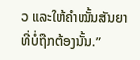ວ ແລະໃຫ້ຄຳໝັ້ນສັນຍາທີ່ບໍ່ຖືກຕ້ອງນັ້ນ.”